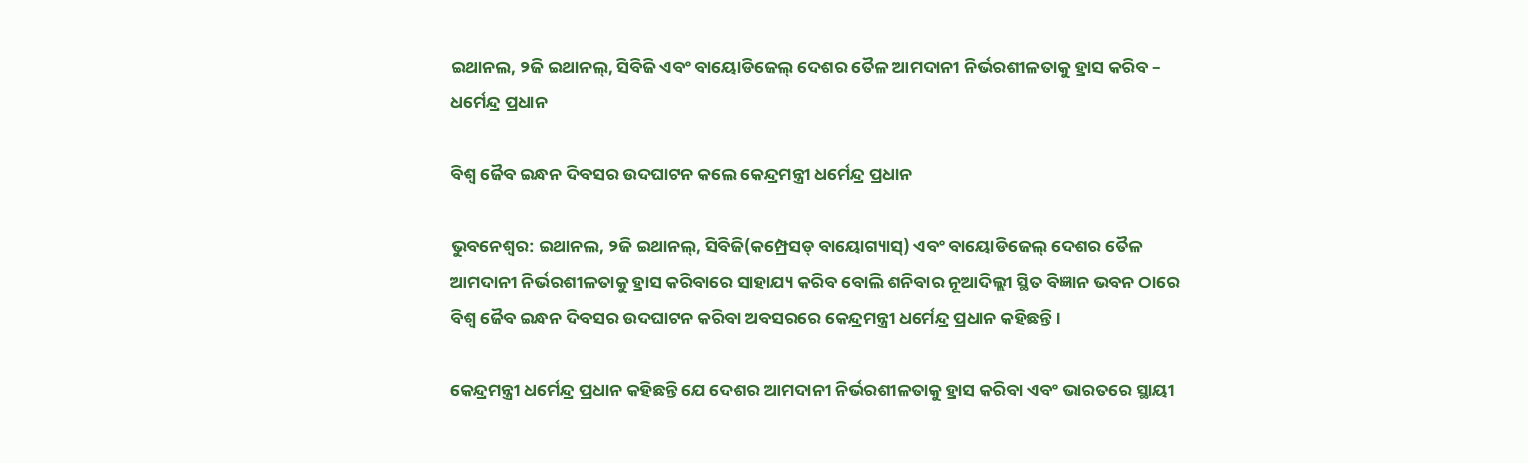ଇଥାନଲ, ୨ଜି ଇଥାନଲ୍, ସିବିଜି ଏବଂ ବାୟୋଡିଜେଲ୍ ଦେଶର ତୈଳ ଆମଦାନୀ ନିର୍ଭରଶୀଳତାକୁ ହ୍ରାସ କରିବ – ଧର୍ମେନ୍ଦ୍ର ପ୍ରଧାନ

ବିଶ୍ୱ ଜୈବ ଇନ୍ଧନ ଦିବସର ଉଦଘାଟନ କଲେ କେନ୍ଦ୍ରମନ୍ତ୍ରୀ ଧର୍ମେନ୍ଦ୍ର ପ୍ରଧାନ

ଭୁବନେଶ୍ୱର: ଇଥାନଲ, ୨ଜି ଇଥାନଲ୍, ସିବିଜି(କମ୍ପ୍ରେସଡ୍ ବାୟୋଗ୍ୟାସ୍) ଏବଂ ବାୟୋଡିଜେଲ୍ ଦେଶର ତୈଳ ଆମଦାନୀ ନିର୍ଭରଶୀଳତାକୁ ହ୍ରାସ କରିବାରେ ସାହାଯ୍ୟ କରିବ ବୋଲି ଶନିବାର ନୂଆଦିଲ୍ଲୀ ସ୍ଥିତ ବିଜ୍ଞାନ ଭବନ ଠାରେ ବିଶ୍ୱ ଜୈବ ଇନ୍ଧନ ଦିବସର ଉଦଘାଟନ କରିବା ଅବସରରେ କେନ୍ଦ୍ରମନ୍ତ୍ରୀ ଧର୍ମେନ୍ଦ୍ର ପ୍ରଧାନ କହିଛନ୍ତି ।

କେନ୍ଦ୍ରମନ୍ତ୍ରୀ ଧର୍ମେନ୍ଦ୍ର ପ୍ରଧାନ କହିଛନ୍ତି ଯେ ଦେଶର ଆମଦାନୀ ନିର୍ଭରଶୀଳତାକୁ ହ୍ରାସ କରିବା ଏବଂ ଭାରତରେ ସ୍ଥାୟୀ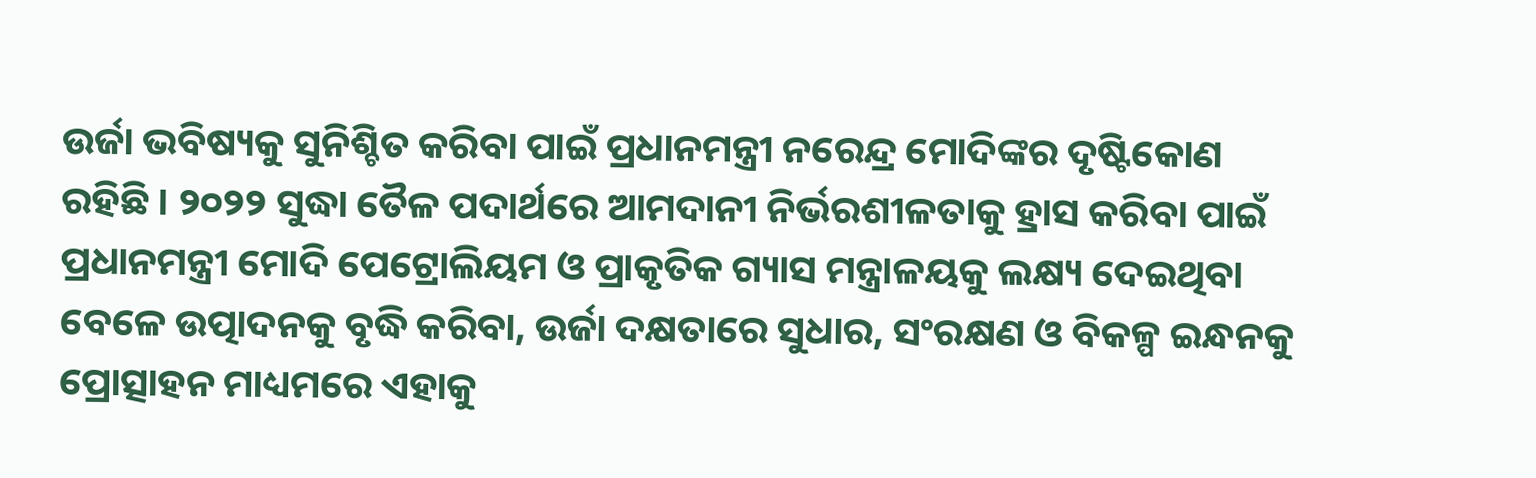ଉର୍ଜା ଭବିଷ୍ୟକୁ ସୁନିଶ୍ଚିତ କରିବା ପାଇଁ ପ୍ରଧାନମନ୍ତ୍ରୀ ନରେନ୍ଦ୍ର ମୋଦିଙ୍କର ଦୃଷ୍ଟିକୋଣ ରହିଛି । ୨୦୨୨ ସୁଦ୍ଧା ତୈଳ ପଦାର୍ଥରେ ଆମଦାନୀ ନିର୍ଭରଶୀଳତାକୁ ହ୍ରାସ କରିବା ପାଇଁ ପ୍ରଧାନମନ୍ତ୍ରୀ ମୋଦି ପେଟ୍ରୋଲିୟମ ଓ ପ୍ରାକୃତିକ ଗ୍ୟାସ ମନ୍ତ୍ରାଳୟକୁ ଲକ୍ଷ୍ୟ ଦେଇଥିବା ବେଳେ ଉତ୍ପାଦନକୁ ବୃଦ୍ଧି କରିବା, ଉର୍ଜା ଦକ୍ଷତାରେ ସୁଧାର, ସଂରକ୍ଷଣ ଓ ବିକଳ୍ପ ଇନ୍ଧନକୁ ପ୍ରୋତ୍ସାହନ ମାଧ୍ୟମରେ ଏହାକୁ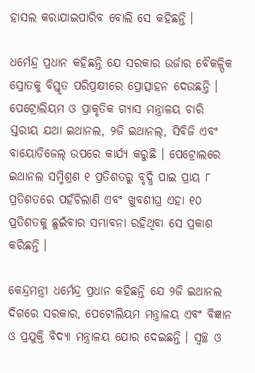ହାସଲ କରାଯାଇପାରିବ ବୋଲି ସେ କହିଛନ୍ତି ।

ଧର୍ମେନ୍ଦ୍ର ପ୍ରଧାନ କହିଛନ୍ତି ଯେ ସରକାର ଉର୍ଜାର ବୈକଳ୍ପିକ ସ୍ରୋତକୁ ବିସ୍ତୃତ ପରିପ୍ରକ୍ଷୀରେ ପ୍ରୋତ୍ସାହନ ଦେଉଛନ୍ତି । ପେଟ୍ରୋଲିୟମ ଓ ପ୍ରାକୃତିକ ଗ୍ୟାସ ମନ୍ତ୍ରାଳୟ ଚାରି ସ୍ତରୀୟ ଯଥା ଇଥାନଲ, ୨ଜି ଇଥାନଲ୍, ସିବିଜି ଏବଂ ବାୟୋଡିଜେଲ୍ ଉପରେ କାର୍ଯ୍ୟ କରୁଛି । ପେଟ୍ରୋଲରେ ଇଥାନଲ ସମ୍ମିଶ୍ରଣ ୧ ପ୍ରତିଶତରୁ ବୃଦ୍ଧି ପାଇ ପ୍ରାୟ ୮ ପ୍ରତିଶତରେ ପହଁଚିଲାଣି ଏବଂ ଖୁବଶୀଘ୍ର ଏହା ୧୦ ପ୍ରତିଶତକୁ ଛୁଇଁବାର ସମ୍ଭାବନା ରହିଥିବା ସେ ପ୍ରକାଶ କରିଛନ୍ତି ।

କେନ୍ଦ୍ରମନ୍ତ୍ରୀ ଧର୍ମେନ୍ଦ୍ର ପ୍ରଧାନ କହିଛନ୍ତି ଯେ ୨ଜି ଇଥାନଲ ଦିଗରେ ସରକାର, ପେଟୋଲିୟମ ମନ୍ତ୍ରାଳୟ ଏବଂ ବିଜ୍ଞାନ ଓ ପ୍ରଯୁକ୍ତି ବିଦ୍ୟା ମନ୍ତ୍ରାଳୟ ଯୋର ଦେଇଛନ୍ତି । ସ୍ୱଚ୍ଛ ଓ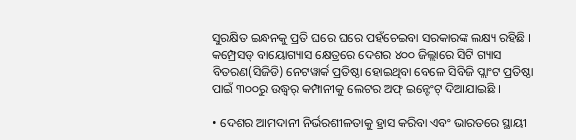ସୁରକ୍ଷିତ ଇନ୍ଧନକୁ ପ୍ରତି ଘରେ ଘରେ ପହଁଚେଇବା ସରକାରଙ୍କ ଲକ୍ଷ୍ୟ ରହିଛି । କମ୍ପ୍ରେସଡ୍ ବାୟୋଗ୍ୟାସ କ୍ଷେତ୍ରରେ ଦେଶର ୪୦୦ ଜିଲ୍ଲାରେ ସିଟି ଗ୍ୟାସ ବିତରଣ(ସିଜିଡି) ନେଟୱାର୍କ ପ୍ରତିଷ୍ଠା ହୋଇଥିବା ବେଳେ ସିବିଜି ପ୍ଲାଂଟ ପ୍ରତିଷ୍ଠା ପାଇଁ ୩୦୦ରୁ ଉଦ୍ଧ୍ୱର୍ କମ୍ପାନୀକୁ ଲେଟର ଅଫ୍ ଇନ୍ଟେଂଟ୍ ଦିଆଯାଇଛି ।

• ଦେଶର ଆମଦାନୀ ନିର୍ଭରଶୀଳତାକୁ ହ୍ରାସ କରିବା ଏବଂ ଭାରତରେ ସ୍ଥାୟୀ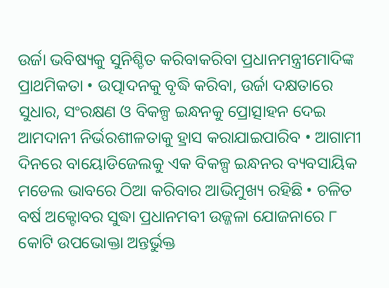ଉର୍ଜା ଭବିଷ୍ୟକୁ ସୁନିଶ୍ଚିତ କରିବାକରିବା ପ୍ରଧାନମନ୍ତ୍ରୀମୋଦିଙ୍କ ପ୍ରାଥମିକତା • ଉତ୍ପାଦନକୁ ବୃଦ୍ଧି କରିବା, ଉର୍ଜା ଦକ୍ଷତାରେ ସୁଧାର, ସଂରକ୍ଷଣ ଓ ବିକଳ୍ପ ଇନ୍ଧନକୁ ପ୍ରୋତ୍ସାହନ ଦେଇ ଆମଦାନୀ ନିର୍ଭରଶୀଳତାକୁ ହ୍ରାସ କରାଯାଇପାରିବ • ଆଗାମୀ ଦିନରେ ବାୟୋଡିଜେଲକୁ ଏକ ବିକଳ୍ପ ଇନ୍ଧନର ବ୍ୟବସାୟିକ ମଡେଲ ଭାବରେ ଠିଆ କରିବାର ଆଭିମୁଖ୍ୟ ରହିଛି • ଚଳିତ ବର୍ଷ ଅକ୍ଟୋବର ସୁଦ୍ଧା ପ୍ରଧାନମବୀ ଉଜ୍ଜଳା ଯୋଜନାରେ ୮ କୋଟି ଉପଭୋକ୍ତା ଅନ୍ତର୍ଭୁକ୍ତ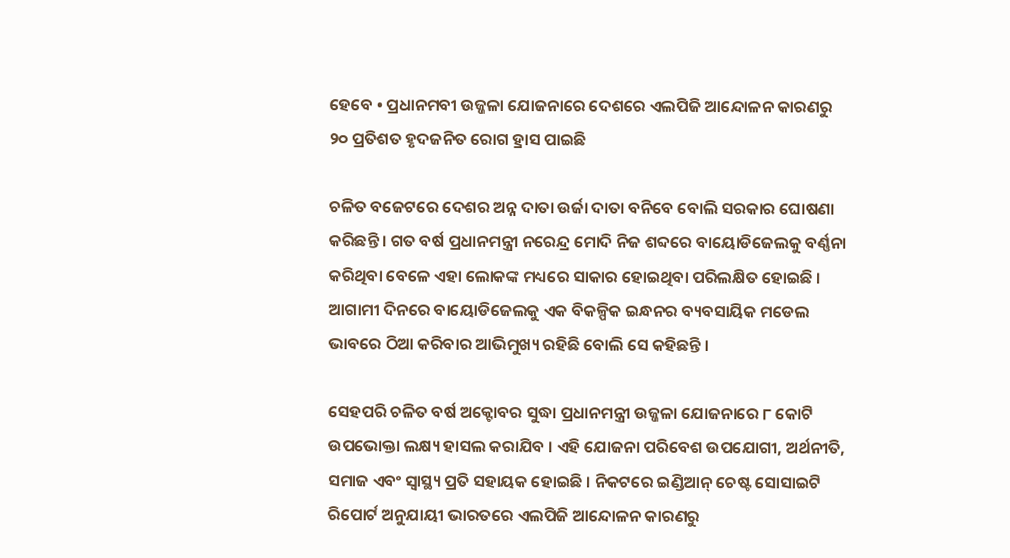ହେବେ • ପ୍ରଧାନମବୀ ଉଜ୍ଜଳା ଯୋଜନାରେ ଦେଶରେ ଏଲପିଜି ଆନ୍ଦୋଳନ କାରଣରୁ ୨୦ ପ୍ରତିଶତ ହୃଦଜନିତ ରୋଗ ହ୍ରାସ ପାଇଛି

ଚଳିତ ବଜେଟରେ ଦେଶର ଅନ୍ନ ଦାତା ଉର୍ଜା ଦାତା ବନିବେ ବୋଲି ସରକାର ଘୋଷଣା କରିଛନ୍ତି । ଗତ ବର୍ଷ ପ୍ରଧାନମନ୍ତ୍ରୀ ନରେନ୍ଦ୍ର ମୋଦି ନିଜ ଶବ୍ଦରେ ବାୟୋଡିଜେଲକୁ ବର୍ଣ୍ଣନା କରିଥିବା ବେଳେ ଏହା ଲୋକଙ୍କ ମଧ୍ୟରେ ସାକାର ହୋଇଥିବା ପରିଲକ୍ଷିତ ହୋଇଛି । ଆଗାମୀ ଦିନରେ ବାୟୋଡିଜେଲକୁ ଏକ ବିକଳ୍ପିକ ଇନ୍ଧନର ବ୍ୟବସାୟିକ ମଡେଲ ଭାବରେ ଠିଆ କରିବାର ଆଭିମୁଖ୍ୟ ରହିଛି ବୋଲି ସେ କହିଛନ୍ତି ।

ସେହପରି ଚଳିତ ବର୍ଷ ଅକ୍ଟୋବର ସୁଦ୍ଧା ପ୍ରଧାନମନ୍ତ୍ରୀ ଉଜ୍ଜଳା ଯୋଜନାରେ ୮ କୋଟି ଉପଭୋକ୍ତା ଲକ୍ଷ୍ୟ ହାସଲ କରାଯିବ । ଏହି ଯୋଜନା ପରିବେଶ ଉପଯୋଗୀ, ଅର୍ଥନୀତି, ସମାଜ ଏବଂ ସ୍ୱାସ୍ଥ୍ୟ ପ୍ରତି ସହାୟକ ହୋଇଛି । ନିକଟରେ ଇଣ୍ଡିଆନ୍ ଚେଷ୍ଟ ସୋସାଇଟି ରିପୋର୍ଟ ଅନୁଯାୟୀ ଭାରତରେ ଏଲପିଜି ଆନ୍ଦୋଳନ କାରଣରୁ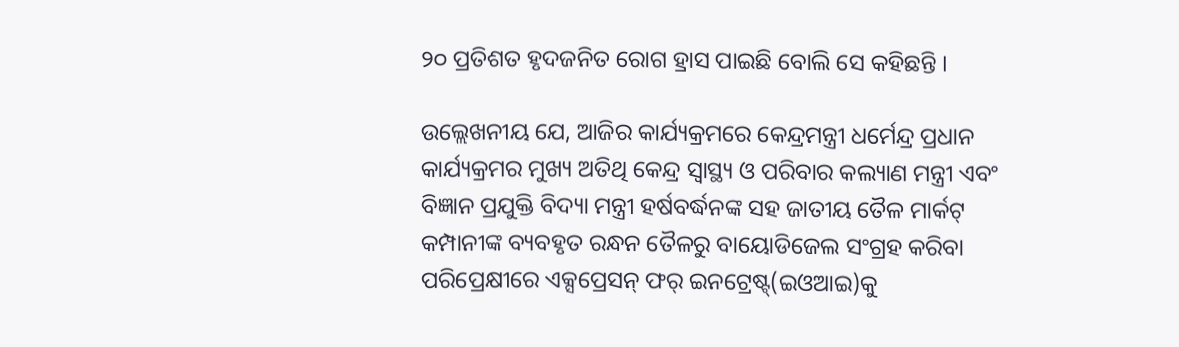୨୦ ପ୍ରତିଶତ ହୃଦଜନିତ ରୋଗ ହ୍ରାସ ପାଇଛି ବୋଲି ସେ କହିଛନ୍ତି ।

ଉଲ୍ଲେଖନୀୟ ଯେ, ଆଜିର କାର୍ଯ୍ୟକ୍ରମରେ କେନ୍ଦ୍ରମନ୍ତ୍ରୀ ଧର୍ମେନ୍ଦ୍ର ପ୍ରଧାନ କାର୍ଯ୍ୟକ୍ରମର ମୁଖ୍ୟ ଅତିଥି କେନ୍ଦ୍ର ସ୍ୱାସ୍ଥ୍ୟ ଓ ପରିବାର କଲ୍ୟାଣ ମନ୍ତ୍ରୀ ଏବଂ ବିଜ୍ଞାନ ପ୍ରଯୁକ୍ତି ବିଦ୍ୟା ମନ୍ତ୍ରୀ ହର୍ଷବର୍ଦ୍ଧନଙ୍କ ସହ ଜାତୀୟ ତୈଳ ମାର୍କଟ୍ କମ୍ପାନୀଙ୍କ ବ୍ୟବହୃତ ରନ୍ଧନ ତୈଳରୁ ବାୟୋଡିଜେଲ ସଂଗ୍ରହ କରିବା ପରିପ୍ରେକ୍ଷୀରେ ଏକ୍ସପ୍ରେସନ୍ ଫର୍ ଇନଟ୍ରେଷ୍ଟ୍(ଇଓଆଇ)କୁ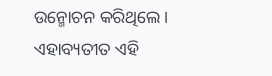ଉନ୍ମୋଚନ କରିଥିଲେ । ଏହାବ୍ୟତୀତ ଏହି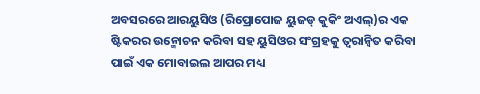ଅବସରରେ ଆରୟୁସିଓ (ରିପ୍ରୋପୋଜ ୟୁଜଡ୍ କୁକିଂ ଅଏଲ୍)ର ଏକ ଷ୍ଟିକରର ଉନ୍ମୋଚନ କରିବା ସହ ୟୁସିଓର ସଂଗ୍ରହକୁ ତ୍ୱରାନ୍ୱିତ କରିବା ପାଇଁ ଏକ ମୋବାଇଲ ଆପର ମଧ୍ୟ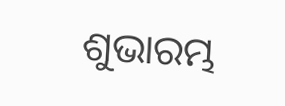ଶୁଭାରମ୍ଭ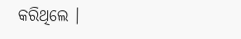କରିଥିଲେ ।